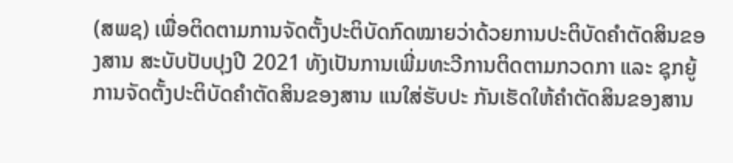(ສພຊ) ເພື່ອຕິດຕາມການຈັດຕັ້ງປະຕິບັດກົດໝາຍວ່າດ້ວຍການປະຕິບັດຄຳຕັດສິນຂອງສານ ສະບັບປັບປຸງປີ 2021 ທັງເປັນການເພີ່ມທະວີການຕິດຕາມກວດກາ ແລະ ຊຸກຍູ້ການຈັດຕັ້ງປະຕິບັດຄຳຕັດສິນຂອງສານ ແນໃສ່ຮັບປະ ກັນເຮັດໃຫ້ຄຳຕັດສິນຂອງສານ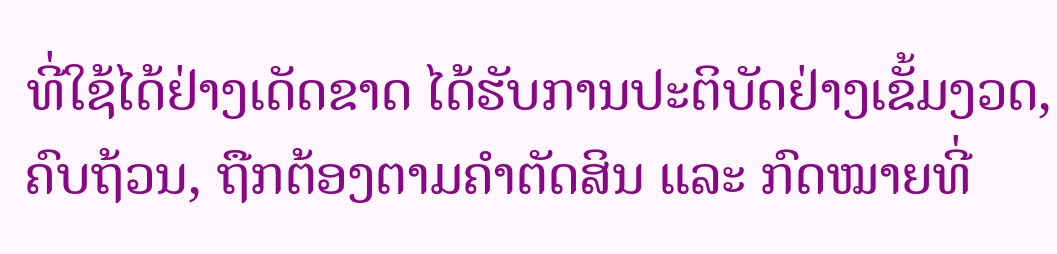ທີ່ໃຊ້ໄດ້ຢ່າງເດັດຂາດ ໄດ້ຮັບການປະຕິບັດຢ່າງເຂັ້ມງວດ, ຄົບຖ້ວນ, ຖືກຕ້ອງຕາມຄຳຕັດສິນ ແລະ ກົດໝາຍທີ່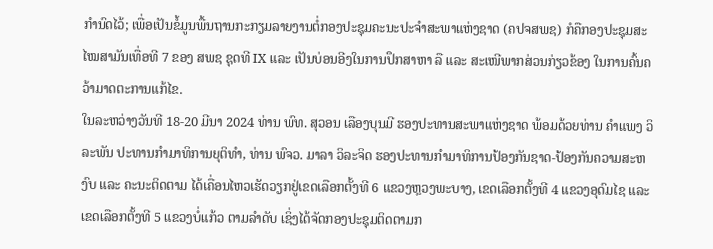ກຳນົດໄວ້; ເພື່ອເປັນຂໍ້ມູນພື້ນຖານກະກຽມລາຍງານຕໍ່ກອງປະຊຸມຄະນະປະຈຳສະພາແຫ່ງຊາດ (ຄປຈສພຊ) ກໍຄືກອງປະຊຸມສະໄໝສາມັນເທື່ອທີ 7 ຂອງ ສພຊ ຊຸດທີ IX ແລະ ເປັນບ່ອນອີງໃນການປຶກສາຫາ ລື ແລະ ສະເໜີພາກສ່ວນກ່ຽວຂ້ອງ ໃນການຄົ້ນຄວ້າມາດຕະການແກ້ໄຂ.
ໃນລະຫວ່າງວັນທີ 18-20 ມີນາ 2024 ທ່ານ ພົທ. ສຸວອນ ເລືອງບຸນມີ ຮອງປະທານສະພາແຫ່ງຊາດ ພ້ອມດ້ວຍທ່ານ ຄຳແພງ ວິລະພັນ ປະທານກຳມາທິການຍຸຕິທຳ, ທ່ານ ພົຈວ. ມາລາ ວິລະຈິດ ຮອງປະທານກຳມາທິການປ້ອງກັນຊາດ-ປ້ອງກັນຄວາມສະຫງົບ ແລະ ຄະນະຕິດຕາມ ໄດ້ເຄື່ອນໄຫວເຮັດວຽກຢູ່ເຂດເລືອກຕັ້ງທີ 6 ແຂວງຫຼວງພະບາງ, ເຂດເລືອກຕັ້ງທີ 4 ແຂວງອຸດົມໄຊ ແລະ ເຂດເລືອກຕັ້ງທີ 5 ແຂວງບໍ່ແກ້ວ ຕາມລຳດັບ ເຊິ່ງໄດ້ຈັດກອງປະຊຸມຕິດຕາມກ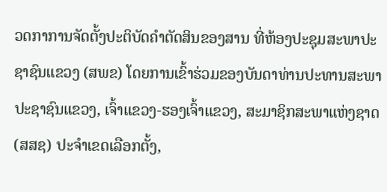ວດກາການຈັດຕັ້ງປະຕິບັດຄຳຕັດສິນຂອງສານ ທີ່ຫ້ອງປະຊຸມສະພາປະຊາຊົນແຂວງ (ສພຂ) ໂດຍການເຂົ້າຮ່ວມຂອງບັນດາທ່ານປະທານສະພາປະຊາຊົນແຂວງ, ເຈົ້າແຂວງ-ຮອງເຈົ້າແຂວງ, ສະມາຊິກສະພາແຫ່ງຊາດ (ສສຊ) ປະຈຳເຂດເລືອກຕັ້ງ,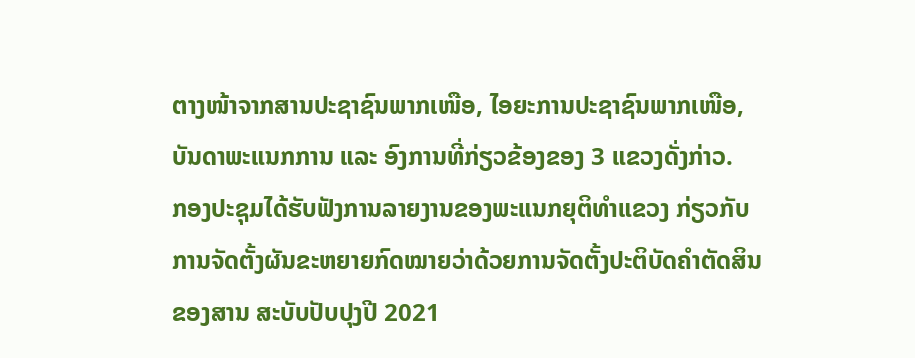ຕາງໜ້າຈາກສານປະຊາຊົນພາກເໜືອ, ໄອຍະການປະຊາຊົນພາກເໜືອ, ບັນດາພະແນກການ ແລະ ອົງການທີ່ກ່ຽວຂ້ອງຂອງ 3 ແຂວງດັ່ງກ່າວ.
ກອງປະຊຸມໄດ້ຮັບຟັງການລາຍງານຂອງພະແນກຍຸຕິທຳແຂວງ ກ່ຽວກັບການຈັດຕັ້ງຜັນຂະຫຍາຍກົດໝາຍວ່າດ້ວຍການຈັດຕັ້ງປະຕິບັດຄຳຕັດສິນຂອງສານ ສະບັບປັບປຸງປີ 2021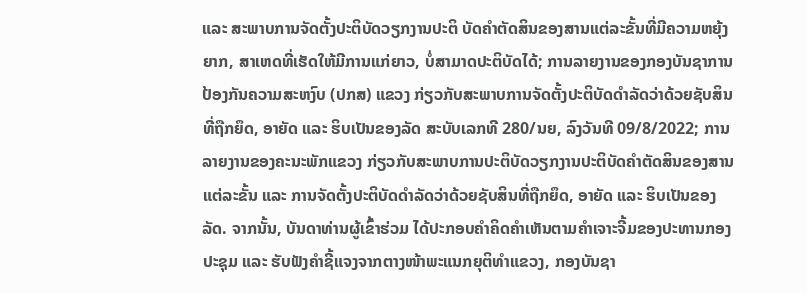ແລະ ສະພາບການຈັດຕັ້ງປະຕິບັດວຽກງານປະຕິ ບັດຄຳຕັດສິນຂອງສານແຕ່ລະຂັ້ນທີ່ມີຄວາມຫຍຸ້ງຍາກ, ສາເຫດທີ່ເຮັດໃຫ້ມີການແກ່ຍາວ, ບໍ່ສາມາດປະຕິບັດໄດ້; ການລາຍງານຂອງກອງບັນຊາການປ້ອງກັນຄວາມສະຫງົບ (ປກສ) ແຂວງ ກ່ຽວກັບສະພາບການຈັດຕັ້ງປະຕິບັດດຳລັດວ່າດ້ວຍຊັບສິນທີ່ຖືກຍຶດ, ອາຍັດ ແລະ ຮິບເປັນຂອງລັດ ສະບັບເລກທີ 280/ນຍ, ລົງວັນທີ 09/8/2022; ການລາຍງານຂອງຄະນະພັກແຂວງ ກ່ຽວກັບສະພາບການປະຕິບັດວຽກງານປະຕິບັດຄຳຕັດສິນຂອງສານແຕ່ລະຂັ້ນ ແລະ ການຈັດຕັ້ງປະຕິບັດດຳລັດວ່າດ້ວຍຊັບສິນທີ່ຖືກຍຶດ, ອາຍັດ ແລະ ຮິບເປັນຂອງລັດ. ຈາກນັ້ນ, ບັນດາທ່ານຜູ້ເຂົ້າຮ່ວມ ໄດ້ປະກອບຄຳຄິດຄຳເຫັນຕາມຄຳເຈາະຈີ້ມຂອງປະທານກອງປະຊຸມ ແລະ ຮັບຟັງຄຳຊີ້ແຈງຈາກຕາງໜ້າພະແນກຍຸຕິທຳແຂວງ, ກອງບັນຊາ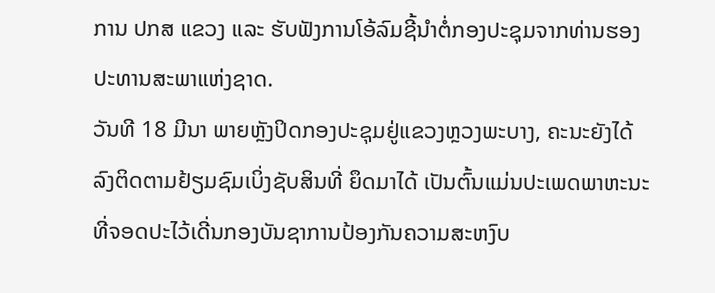ການ ປກສ ແຂວງ ແລະ ຮັບຟັງການໂອ້ລົມຊີ້ນຳຕໍ່ກອງປະຊຸມຈາກທ່ານຮອງປະທານສະພາແຫ່ງຊາດ.
ວັນທີ 18 ມີນາ ພາຍຫຼັງປິດກອງປະຊຸມຢູ່ແຂວງຫຼວງພະບາງ, ຄະນະຍັງໄດ້ລົງຕິດຕາມຢ້ຽມຊົມເບິ່ງຊັບສິນທີ່ ຍຶດມາໄດ້ ເປັນຕົ້ນແມ່ນປະເພດພາຫະນະທີ່ຈອດປະໄວ້ເດີ່ນກອງບັນຊາການປ້ອງກັນຄວາມສະຫງົບ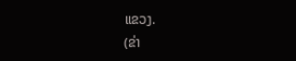ແຂວງ.
(ຂ່າ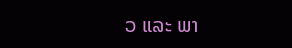ວ ແລະ ພາ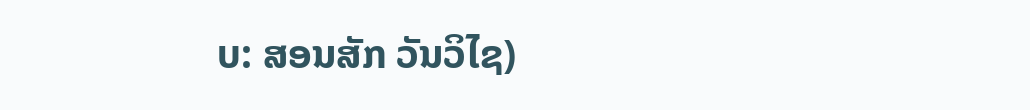ບ: ສອນສັກ ວັນວິໄຊ)